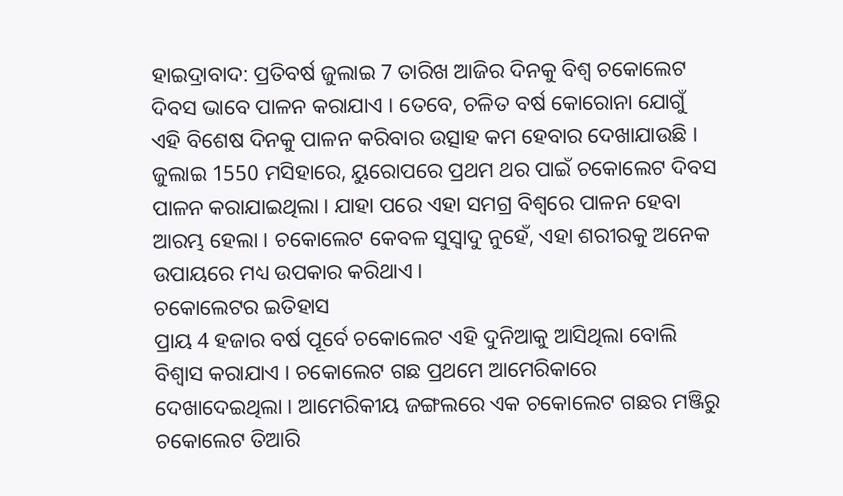ହାଇଦ୍ରାବାଦ: ପ୍ରତିବର୍ଷ ଜୁଲାଇ 7 ତାରିଖ ଆଜିର ଦିନକୁ ବିଶ୍ୱ ଚକୋଲେଟ ଦିବସ ଭାବେ ପାଳନ କରାଯାଏ । ତେବେ, ଚଳିତ ବର୍ଷ କୋରୋନା ଯୋଗୁଁ ଏହି ବିଶେଷ ଦିନକୁ ପାଳନ କରିବାର ଉତ୍ସାହ କମ ହେବାର ଦେଖାଯାଉଛି । ଜୁଲାଇ 1550 ମସିହାରେ, ୟୁରୋପରେ ପ୍ରଥମ ଥର ପାଇଁ ଚକୋଲେଟ ଦିବସ ପାଳନ କରାଯାଇଥିଲା । ଯାହା ପରେ ଏହା ସମଗ୍ର ବିଶ୍ୱରେ ପାଳନ ହେବା ଆରମ୍ଭ ହେଲା । ଚକୋଲେଟ କେବଳ ସୁସ୍ବାଦୁ ନୁହେଁ, ଏହା ଶରୀରକୁ ଅନେକ ଉପାୟରେ ମଧ୍ୟ ଉପକାର କରିଥାଏ ।
ଚକୋଲେଟର ଇତିହାସ
ପ୍ରାୟ 4 ହଜାର ବର୍ଷ ପୂର୍ବେ ଚକୋଲେଟ ଏହି ଦୁନିଆକୁ ଆସିଥିଲା ବୋଲି ବିଶ୍ୱାସ କରାଯାଏ । ଚକୋଲେଟ ଗଛ ପ୍ରଥମେ ଆମେରିକାରେ ଦେଖାଦେଇଥିଲା । ଆମେରିକୀୟ ଜଙ୍ଗଲରେ ଏକ ଚକୋଲେଟ ଗଛର ମଞ୍ଜିରୁ ଚକୋଲେଟ ତିଆରି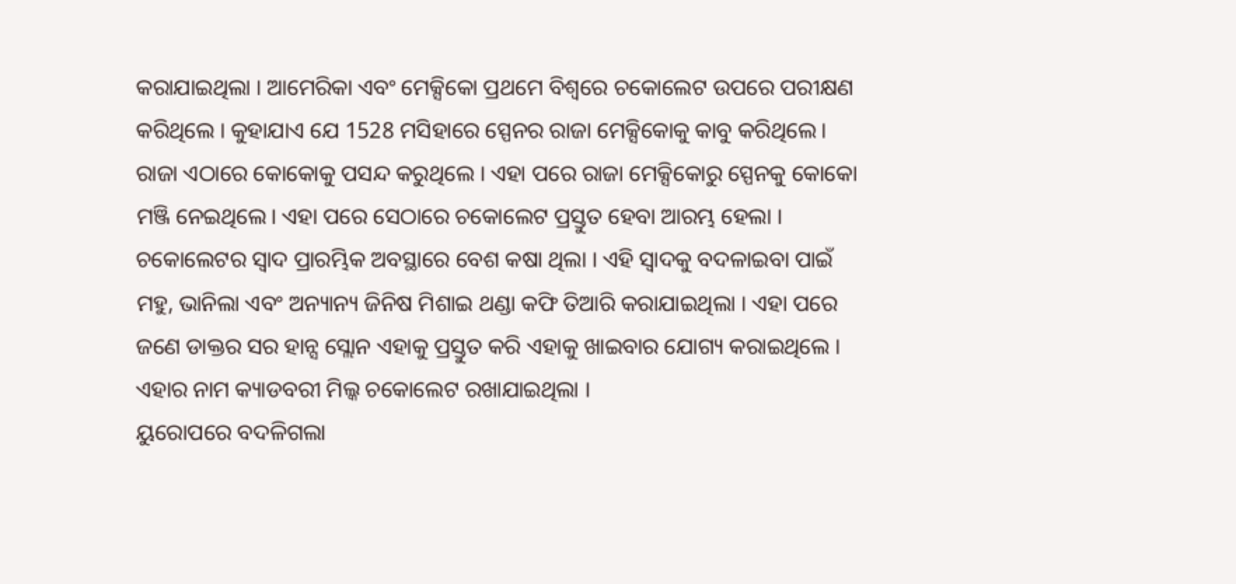କରାଯାଇଥିଲା । ଆମେରିକା ଏବଂ ମେକ୍ସିକୋ ପ୍ରଥମେ ବିଶ୍ୱରେ ଚକୋଲେଟ ଉପରେ ପରୀକ୍ଷଣ କରିଥିଲେ । କୁହାଯାଏ ଯେ 1528 ମସିହାରେ ସ୍ପେନର ରାଜା ମେକ୍ସିକୋକୁ କାବୁ କରିଥିଲେ। ରାଜା ଏଠାରେ କୋକୋକୁ ପସନ୍ଦ କରୁଥିଲେ । ଏହା ପରେ ରାଜା ମେକ୍ସିକୋରୁ ସ୍ପେନକୁ କୋକୋ ମଞ୍ଜି ନେଇଥିଲେ। ଏହା ପରେ ସେଠାରେ ଚକୋଲେଟ ପ୍ରସ୍ତୁତ ହେବା ଆରମ୍ଭ ହେଲା ।
ଚକୋଲେଟର ସ୍ୱାଦ ପ୍ରାରମ୍ଭିକ ଅବସ୍ଥାରେ ବେଶ କଷା ଥିଲା । ଏହି ସ୍ୱାଦକୁ ବଦଳାଇବା ପାଇଁ ମହୁ, ଭାନିଲା ଏବଂ ଅନ୍ୟାନ୍ୟ ଜିନିଷ ମିଶାଇ ଥଣ୍ଡା କଫି ତିଆରି କରାଯାଇଥିଲା । ଏହା ପରେ ଜଣେ ଡାକ୍ତର ସର ହାନ୍ସ ସ୍ଲୋନ ଏହାକୁ ପ୍ରସ୍ତୁତ କରି ଏହାକୁ ଖାଇବାର ଯୋଗ୍ୟ କରାଇଥିଲେ । ଏହାର ନାମ କ୍ୟାଡବରୀ ମିଲ୍କ ଚକୋଲେଟ ରଖାଯାଇଥିଲା ।
ୟୁରୋପରେ ବଦଳିଗଲା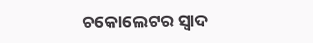ଚକୋଲେଟର ସ୍ୱାଦ